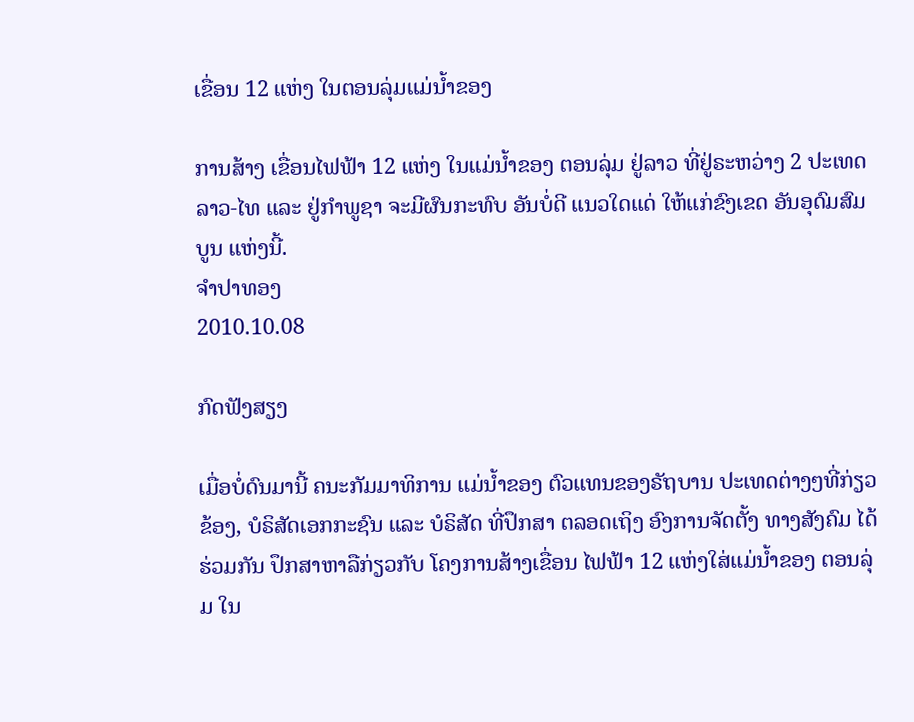ເຂື່ອນ 12 ແຫ່ງ ໃນຕອນລຸ່ມແມ່ນໍ້າຂອງ

ການສ້າງ ເຂື່ອນໄຟຟ້າ 12 ແຫ່ງ ໃນແມ່ນໍ້າຂອງ ຕອນລຸ່ມ ຢູ່ລາວ ທີ່ຢູ່ຣະຫວ່າງ 2 ປະເທດ ລາວ-ໄທ ແລະ ຢູ່ກຳພູຊາ ຈະມີຜົນກະທົບ ອັນບໍ່ດີ ແນວໃດແດ່ ໃຫ້ແກ່ຂົງເຂດ ອັນອຸດົມສົມບູນ ແຫ່ງນີ້.
ຈໍາປາທອງ
2010.10.08

ກົດຟັງສຽງ

ເມື່ອບໍ່ດົນມານີ້ ຄນະກັມມາທິການ ແມ່ນ້ຳຂອງ ຕົວແທນຂອງຣັຖບານ ປະເທດຕ່າງໆທີ່ກ່ຽວຂ້ອງ, ບໍຣິສັດເອກກະຊົນ ແລະ ບໍຣິສັດ ທີ່ປຶກສາ ຕລອດເຖິງ ອົງການຈັດຕັ້ງ ທາງສັງຄົມ ໄດ້ຮ່ວມກັນ ປຶກສາຫາລືກ່ຽວກັບ ໂຄງການສ້າງເຂື່ອນ ໄຟຟ້າ 12 ແຫ່ງໃສ່ແມ່ນ້ຳຂອງ ຕອນລຸ່ມ ໃນ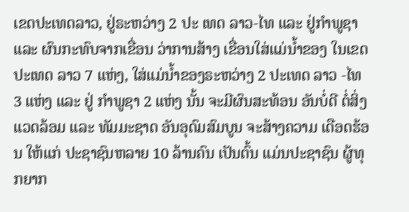ເຂດປະເທດລາວ, ຢູ່ຣະຫວ່າງ 2 ປະ ເທດ ລາວ-ໄທ ແລະ ຢູ່ກຳພູຊາ ແລະ ຜົນກະທົບຈາກເຂື່ອນ ວ່າການສ້າງ ເຂື່ອນໃສ່ແມ່ນ້ຳຂອງ ໃນເຂດປະເທດ ລາວ 7 ແຫ່ງ, ໃສ່ແມ່ນ້ຳຂອງຣະຫວ່າງ 2 ປະເທດ ລາວ -ໄທ 3 ແຫ່ງ ແລະ ຢູ່ ກຳພູຊາ 2 ແຫ່ງ ນັ້ນ ຈະມີຜົນສະທ້ອນ ອັນບໍ່ດີ ຕໍ່ສິ່ງແວດລ້ອມ ແລະ ທັມມະຊາດ ອັນອຸດົມສົມບູນ ຈະສ້າງຄວາມ ເດືອດຮ້ອນ ໃຫ້ແກ່ ປະຊາຊົນຫລາຍ 10 ລ້ານຄົນ ເປັນຕົ້ນ ແມ່ນປະຊາຊົນ ຜູ້ທຸກຍາກ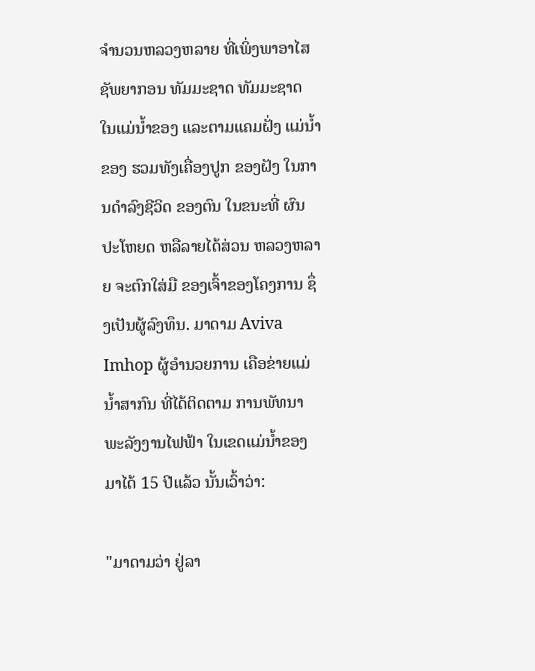ຈຳນວນຫລວງຫລາຍ ທີ່ເພິ່ງພາອາໄສ ຊັພຍາກອນ ທັມມະຊາດ ທັມມະຊາດ ໃນແມ່ນ້ຳຂອງ ແລະຕາມແຄມຝັ່ງ ແມ່ນ້ຳຂອງ ຮວມທັງເຄື່ອງປູກ ຂອງຝັງ ໃນການດຳລົງຊີວິດ ຂອງຕົນ ໃນຂນະທີ່ ຜົນປະໂຫຍດ ຫລືລາຍໄດ້ສ່ວນ ຫລວງຫລາຍ ຈະຕົກໃສ່ມື ຂອງເຈົ້າຂອງໂຄງການ ຊຶ່ງເປັນຜູ້ລົງທຶນ. ມາດາມ Aviva Imhop ຜູ້ອຳນວຍການ ເຄືອຂ່າຍແມ່ນ້ຳສາກົນ ທີ່ໄດ້ຕິດຕາມ ການພັທນາ ພະລັງງານໄຟຟ້າ ໃນເຂດແມ່ນ້ຳຂອງ ມາໄດ້ 15 ປີແລ້ວ ນັ້ນເວົ້າວ່າ:

"ມາດາມວ່າ ຢູ່ລາ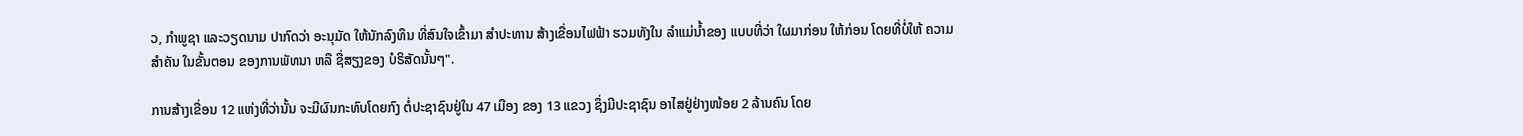ວ, ກຳພູຊາ ແລະວຽດນາມ ປາກົດວ່າ ອະນຸມັດ ໃຫ້ນັກລົງທຶນ ທີ່ສົນໃຈເຂົ້າມາ ສຳປະທານ ສ້າງເຂື່ອນໄຟຟ້າ ຮວມທັງໃນ ລຳແມ່ນ້ຳຂອງ ແບບທີ່ວ່າ ໃຜມາກ່ອນ ໃຫ້ກ່ອນ ໂດຍທີ່ບໍ່ໃຫ້ ຄວາມສຳຄັນ ໃນຂັ້ນຕອນ ຂອງການພັທນາ ຫລື ຊື່ສຽງຂອງ ບໍຣິສັດນັ້ນໆ".

ການສ້າງເຂື່ອນ 12 ແຫ່ງທີ່ວ່ານັ້ນ ຈະມີຜົນກະທົບໂດຍກົງ ຕໍ່ປະຊາຊົນຢູ່ໃນ 47 ເມືອງ ຂອງ 13 ແຂວງ ຊຶ່ງມີປະຊາຊົນ ອາໄສຢູ່ຢ່າງໜ້ອຍ 2 ລ້ານຄົນ ໂດຍ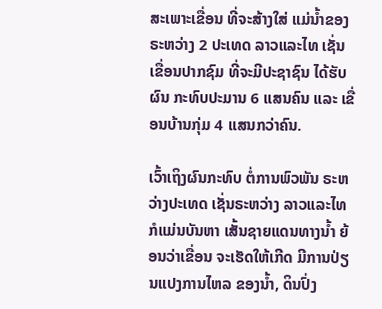ສະເພາະເຂື່ອນ ທີ່ຈະສ້າງໃສ່ ແມ່ນ້ຳຂອງ ຣະຫວ່າງ 2 ປະເທດ ລາວແລະໄທ ເຊັ່ນ ເຂື່ອນປາກຊົມ ທີ່ຈະມີປະຊາຊົນ ໄດ້ຮັບຜົນ ກະທົບປະມານ 6 ແສນຄົນ ແລະ ເຂື່ອນບ້ານກຸ່ມ 4 ແສນກວ່າຄົນ.

ເວົ້າເຖິງຜົນກະທົບ ຕໍ່ການພົວພັນ ຣະຫວ່າງປະເທດ ເຊັ່ນຣະຫວ່າງ ລາວແລະໄທ ກໍແມ່ນບັນຫາ ເສັ້ນຊາຍແດນທາງນ້ຳ ຍ້ອນວ່າເຂື່ອນ ຈະເຮັດໃຫ້ເກີດ ມີການປ່ຽນແປງການໄຫລ ຂອງນ້ຳ, ດິນປົ່ງ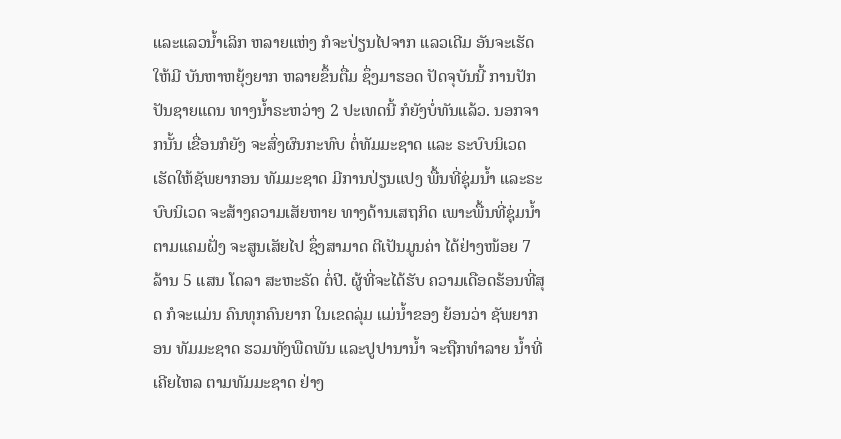ແລະແລວນ້ຳເລິກ ຫລາຍແຫ່ງ ກໍຈະປ່ຽນໄປຈາກ ແລວເດີມ ອັນຈະເຮັດໃຫ້ມີ ບັນຫາຫຍຸ້ງຍາກ ຫລາຍຂຶ້ນຕື່ມ ຊຶ່ງມາຮອດ ປັດຈຸບັນນີ້ ການປັກປັນຊາຍແດນ ທາງນ້ຳຣະຫວ່າງ 2 ປະເທດນີ້ ກໍຍັງບໍ່ທັນແລ້ວ. ນອກຈາກນັ້ນ ເຂື່ອນກໍຍັງ ຈະສົ່ງຜົນກະທົບ ຕໍ່ທັມມະຊາດ ແລະ ຣະບົບນິເວດ ເຮັດໃຫ້ຊັພຍາກອນ ທັມມະຊາດ ມີການປ່ຽນແປງ ພື້ນທີ່ຊຸ່ມນ້ຳ ແລະຣະບົບນິເວດ ຈະສ້າງຄວາມເສັຍຫາຍ ທາງດ້ານເສຖກິດ ເພາະພື້ນທີ່ຊຸ່ມນ້ຳ ຕາມແຄມຝັ່ງ ຈະສູນເສັຍໄປ ຊຶ່ງສາມາດ ຕີເປັນມູນຄ່າ ໄດ້ຢ່າງໜ້ອຍ 7 ລ້ານ 5 ແສນ ໂດລາ ສະຫະຣັດ ຕໍ່ປີ. ຜູ້ທີ່ຈະໄດ້ຮັບ ຄວາມເດືອດຮ້ອນທີ່ສຸດ ກໍຈະແມ່ນ ຄົນທຸກຄົນຍາກ ໃນເຂດລຸ່ມ ແມ່ນ້ຳຂອງ ຍ້ອນວ່າ ຊັພຍາກອນ ທັມມະຊາດ ຮວມທັງພືດພັນ ແລະປູປານານ້ຳ ຈະຖືກທຳລາຍ ນ້ຳທີ່ເຄີຍໄຫລ ຕາມທັມມະຊາດ ຢ່າງ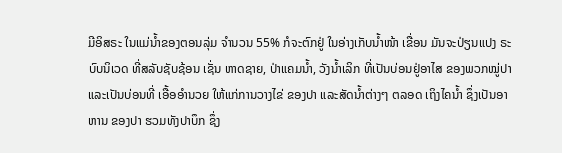ມີອິສຣະ ໃນແມ່ນ້ຳຂອງຕອນລຸ່ມ ຈຳນວນ 55% ກໍຈະຕົກຢູ່ ໃນອ່າງເກັບນໍ້າໜ້າ ເຂື່ອນ ມັນຈະປ່ຽນແປງ ຣະບົບນິເວດ ທີ່ສລັບຊັບຊ້ອນ ເຊັ່ນ ຫາດຊາຍ, ປ່າແຄມນ້ຳ, ວັງນ້ຳເລິກ ທີ່ເປັນບ່ອນຢູ່ອາໄສ ຂອງພວກໝູ່ປາ ແລະເປັນບ່ອນທີ່ ເອື້ອອຳນວຍ ໃຫ້ແກ່ການວາງໄຂ່ ຂອງປາ ແລະສັດນ້ຳຕ່າງໆ ຕລອດ ເຖິງໄຄນ້ຳ ຊຶ່ງເປັນອາຫານ ຂອງປາ ຮວມທັງປາບຶກ ຊຶ່ງ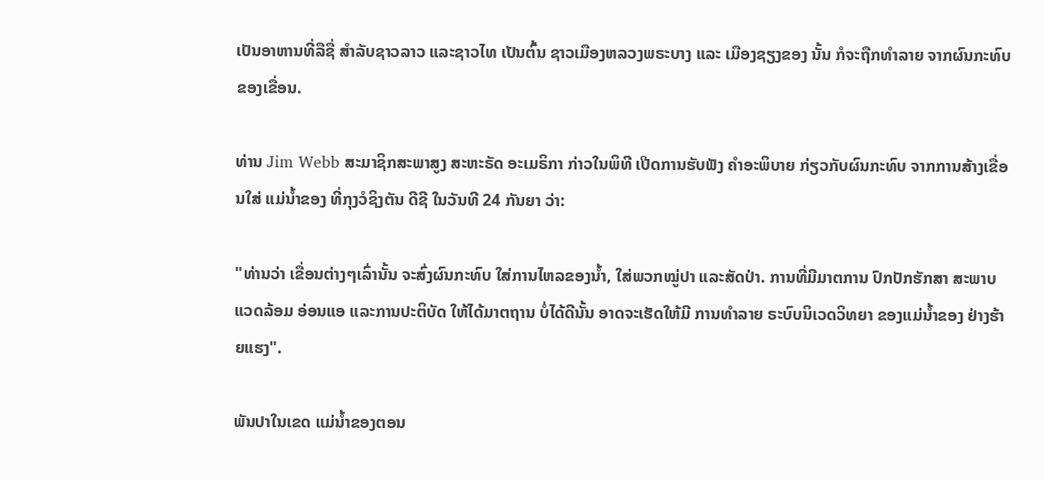ເປັນອາຫານທີ່ລືຊື່ ສຳລັບຊາວລາວ ແລະຊາວໄທ ເປັນຕົ້ນ ຊາວເມືອງຫລວງພຣະບາງ ແລະ ເມືອງຊຽງຂອງ ນັ້ນ ກໍຈະຖືກທຳລາຍ ຈາກຜົນກະທົບ ຂອງເຂື່ອນ.

ທ່ານ Jim Webb ສະມາຊິກສະພາສູງ ສະຫະຣັດ ອະເມຣິກາ ກ່າວໃນພິທີ ເປີດການຮັບຟັງ ຄຳອະພິບາຍ ກ່ຽວກັບຜົນກະທົບ ຈາກການສ້າງເຂື່ອນໃສ່ ແມ່ນ້ຳຂອງ ທີ່ກຸງວໍຊິງຕັນ ດີຊີ ໃນວັນທີ 24 ກັນຍາ ວ່າ:

"ທ່ານວ່າ ເຂື່ອນຕ່າງໆເລົ່ານັ້ນ ຈະສົ່ງຜົນກະທົບ ໃສ່ການໄຫລຂອງນ້ຳ, ໃສ່ພວກໝູ່ປາ ແລະສັດປ່າ. ການທີ່ມີມາຕການ ປົກປັກຮັກສາ ສະພາບແວດລ້ອມ ອ່ອນແອ ແລະການປະຕິບັດ ໃຫ້ໄດ້ມາຕຖານ ບໍ່ໄດ້ດີນັ້ນ ອາດຈະເຮັດໃຫ້ມີ ການທຳລາຍ ຣະບົບນິເວດວິທຍາ ຂອງແມ່ນ້ຳຂອງ ຢ່າງຮ້າຍແຮງ".

ພັນປາໃນເຂດ ແມ່ນ້ຳຂອງຕອນ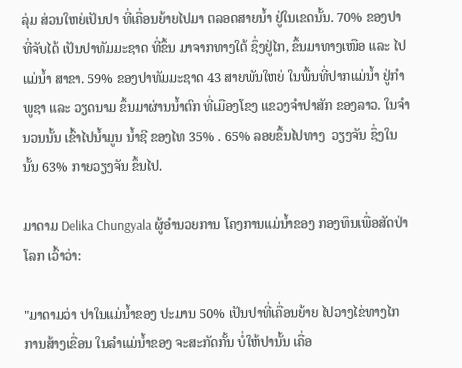ລຸ່ມ ສ່ວນໃຫຍ່ເປັນປາ ທີ່ເຄື່ອນຍ້າຍໄປມາ ຕລອດສາຍນ້ຳ ຢູ່ໃນເຂດນັ້ນ. 70% ຂອງປາທີ່ຈັບໄດ້ ເປັນປາທັມມະຊາດ ທີ່ຂຶ້ນ ມາຈາກທາງໃຕ້ ຊຶ່ງຢູ່ໄກ, ຂຶ້ນມາທາງເໜືອ ແລະ ໄປແມ່ນ້ຳ ສາຂາ. 59% ຂອງປາທັມມະຊາດ 43 ສາຍພັນໃຫຍ່ ໃນພື້ນທີ່ປາກແມ່ນ້ຳ ຢູ່ກຳພູຊາ ແລະ ວຽດນາມ ຂຶ້ນມາຜ່ານນ້ຳຕົກ ທີ່ເມືອງໂຂງ ແຂວງຈຳປາສັກ ຂອງລາວ. ໃນຈຳນວນນັ້ນ ເຂົ້າໄປນ້ຳມູນ ນ້ຳຊີ ຂອງໄທ 35% . 65% ລອຍຂຶ້ນໄປທາງ  ວຽງຈັນ ຊຶ່ງໃນນັ້ນ 63% ກາຍວຽງຈັນ ຂຶ້ນໄປ.

ມາດາມ Delika Chungyala ຜູ້ອຳນວຍການ ໂຄງການແມ່ນ້ຳຂອງ ກອງທຶນເພື່ອສັດປ່າໂລກ ເວົ້າວ່າ:

"ມາດາມວ່າ ປາໃນແມ່ນ້ຳຂອງ ປະມານ 50% ເປັນປາທີ່ເຄື່ອນຍ້າຍ ໄປວາງໄຂ່ທາງໄກ ການສ້າງເຂື່ອນ ໃນລຳແມ່ນ້ຳຂອງ ຈະສະກັດກັ້ນ ບໍ່ໃຫ້ປານັ້ນ ເຄື່ອ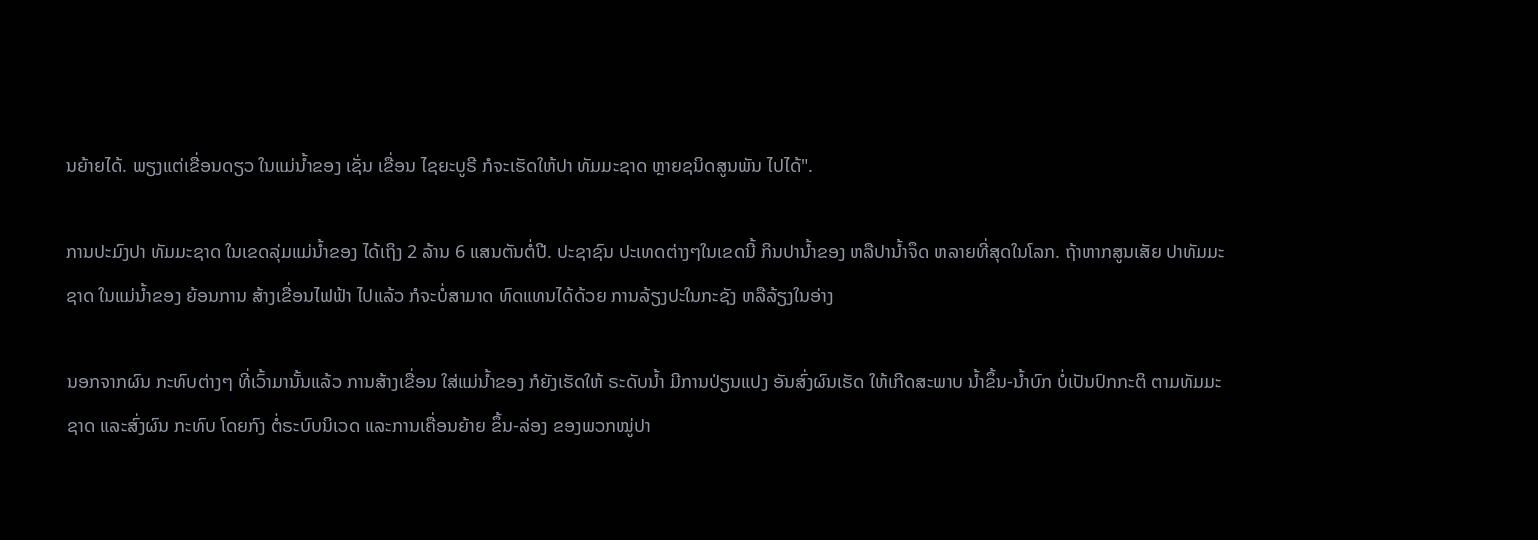ນຍ້າຍໄດ້. ພຽງແຕ່ເຂື່ອນດຽວ ໃນແມ່ນ້ຳຂອງ ເຊັ່ນ ເຂື່ອນ ໄຊຍະບູຣີ ກໍຈະເຮັດໃຫ້ປາ ທັມມະຊາດ ຫຼາຍຊນິດສູນພັນ ໄປໄດ້".

ການປະມົງປາ ທັມມະຊາດ ໃນເຂດລຸ່ມແມ່ນ້ຳຂອງ ໄດ້ເຖິງ 2 ລ້ານ 6 ແສນຕັນຕໍ່ປີ. ປະຊາຊົນ ປະເທດຕ່າງໆໃນເຂດນີ້ ກິນປານ້ຳຂອງ ຫລືປານ້ຳຈຶດ ຫລາຍທີ່ສຸດໃນໂລກ. ຖ້າຫາກສູນເສັຍ ປາທັມມະຊາດ ໃນແມ່ນ້ຳຂອງ ຍ້ອນການ ສ້າງເຂື່ອນໄຟຟ້າ ໄປແລ້ວ ກໍຈະບໍ່ສາມາດ ທົດແທນໄດ້ດ້ວຍ ການລ້ຽງປະໃນກະຊັງ ຫລືລ້ຽງໃນອ່າງ

ນອກຈາກຜົນ ກະທົບຕ່າງໆ ທີ່ເວົ້າມານັ້ນແລ້ວ ການສ້າງເຂື່ອນ ໃສ່ແມ່ນ້ຳຂອງ ກໍຍັງເຮັດໃຫ້ ຣະດັບນ້ຳ ມີການປ່ຽນແປງ ອັນສົ່ງຜົນເຮັດ ໃຫ້ເກີດສະພາບ ນ້ຳຂຶ້ນ-ນ້ຳບົກ ບໍ່ເປັນປົກກະຕິ ຕາມທັມມະຊາດ ແລະສົ່ງຜົນ ກະທົບ ໂດຍກົງ ຕໍ່ຣະບົບນິເວດ ແລະການເຄື່ອນຍ້າຍ ຂຶ້ນ-ລ່ອງ ຂອງພວກໝູ່ປາ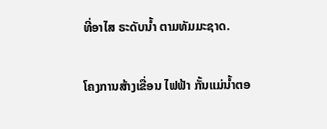ທີ່ອາໄສ ຣະດັບນ້ຳ ຕາມທັມມະຊາດ.

ໂຄງການສ້າງເຂື່ອນ ໄຟຟ້າ ກັ້ນແມ່ນ້ຳຕອ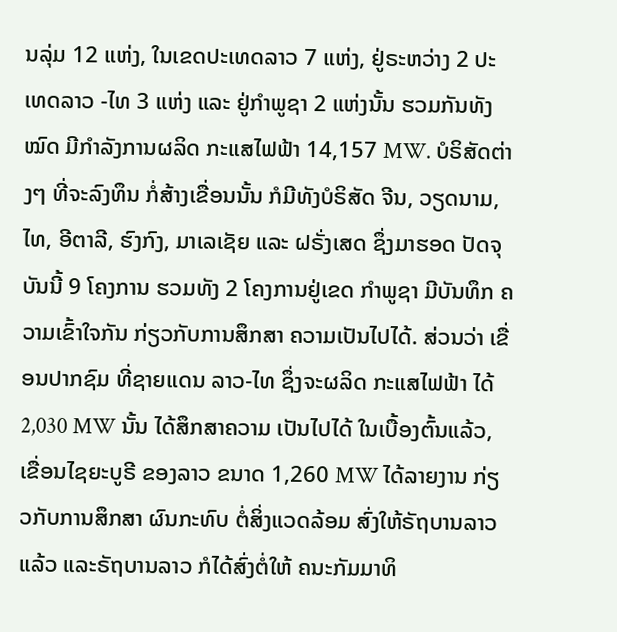ນລຸ່ມ 12 ແຫ່ງ, ໃນເຂດປະເທດລາວ 7 ແຫ່ງ, ຢູ່ຣະຫວ່າງ 2 ປະເທດລາວ -ໄທ 3 ແຫ່ງ ແລະ ຢູ່ກຳພູຊາ 2 ແຫ່ງນັ້ນ ຮວມກັນທັງໝົດ ມີກຳລັງການຜລິດ ກະແສໄຟຟ້າ 14,157 MW. ບໍຣິສັດຕ່າງໆ ທີ່ຈະລົງທຶນ ກໍ່ສ້າງເຂື່ອນນັ້ນ ກໍມີທັງບໍຣິສັດ ຈີນ, ວຽດນາມ, ໄທ, ອີຕາລີ, ຮົງກົງ, ມາເລເຊັຍ ແລະ ຝຣັ່ງເສດ ຊຶ່ງມາຮອດ ປັດຈຸບັນນີ້ 9 ໂຄງການ ຮວມທັງ 2 ໂຄງການຢູ່ເຂດ ກຳພູຊາ ມີບັນທຶກ ຄວາມເຂົ້າໃຈກັນ ກ່ຽວກັບການສຶກສາ ຄວາມເປັນໄປໄດ້. ສ່ວນວ່າ ເຂື່ອນປາກຊົມ ທີ່ຊາຍແດນ ລາວ-ໄທ ຊຶ່ງຈະຜລິດ ກະແສໄຟຟ້າ ໄດ້ 2,030 MW ນັ້ນ ໄດ້ສຶກສາຄວາມ ເປັນໄປໄດ້ ໃນເບື້ອງຕົ້ນແລ້ວ, ເຂື່ອນໄຊຍະບູຣີ ຂອງລາວ ຂນາດ 1,260 MW ໄດ້ລາຍງານ ກ່ຽວກັບການສຶກສາ ຜົນກະທົບ ຕໍ່ສິ່ງແວດລ້ອມ ສົ່ງໃຫ້ຣັຖບານລາວແລ້ວ ແລະຣັຖບານລາວ ກໍໄດ້ສົ່ງຕໍ່ໃຫ້ ຄນະກັມມາທິ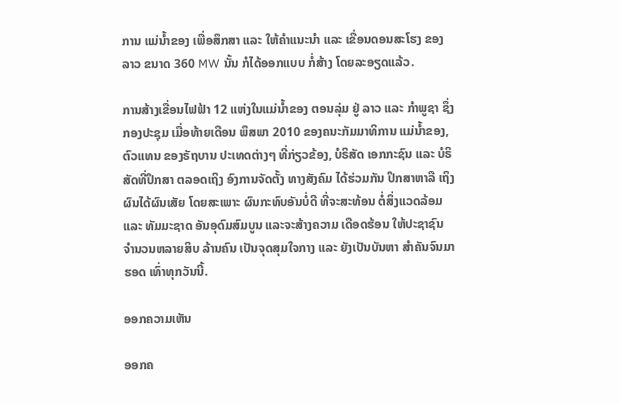ການ ແມ່ນ້ຳຂອງ ເພື່ອສຶກສາ ແລະ ໃຫ້ຄຳແນະນຳ ແລະ ເຂື່ອນດອນສະໂຮງ ຂອງລາວ ຂນາດ 360 MW ນັ້ນ ກໍໄດ້ອອກແບບ ກໍ່ສ້າງ ໂດຍລະອຽດແລ້ວ.

ການສ້າງເຂື່ອນໄຟຟ້າ 12 ແຫ່ງໃນແມ່ນ້ຳຂອງ ຕອນລຸ່ມ ຢູ່ ລາວ ແລະ ກຳພູຊາ ຊຶ່ງກອງປະຊຸມ ເມື່ອທ້າຍເດືອນ ພຶສພາ 2010 ຂອງຄນະກັມມາທິການ ແມ່ນ້ຳຂອງ, ຕົວແທນ ຂອງຣັຖບານ ປະເທດຕ່າງໆ ທີ່ກ່ຽວຂ້ອງ, ບໍຣິສັດ ເອກກະຊົນ ແລະ ບໍຣິສັດທີ່ປຶກສາ ຕລອດເຖິງ ອົງການຈັດຕັ້ງ ທາງສັງຄົມ ໄດ້ຮ່ວມກັນ ປຶກສາຫາລື ເຖິງຜົນໄດ້ຜົນເສັຍ ໂດຍສະເພາະ ຜົນກະທົບອັນບໍ່ດີ ທີ່ຈະສະທ້ອນ ຕໍ່ສິ່ງແວດລ້ອມ ແລະ ທັມມະຊາດ ອັນອຸດົມສົມບູນ ແລະຈະສ້າງຄວາມ ເດືອດຮ້ອນ ໃຫ້ປະຊາຊົນ ຈຳນວນຫລາຍສິບ ລ້ານຄົນ ເປັນຈຸດສຸມໃຈກາງ ແລະ ຍັງເປັນບັນຫາ ສຳຄັນຈົນມາຮອດ ເທົ່າທຸກວັນນີ້.

ອອກຄວາມເຫັນ

ອອກຄ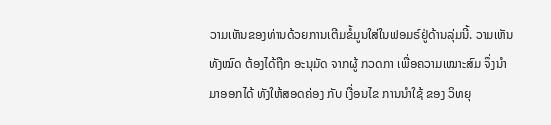ວາມເຫັນຂອງທ່ານດ້ວຍການເຕີມຂໍ້ມູນໃສ່ໃນຟອມຣ໌ຢູ່ດ້ານລຸ່ມນີ້. ວາມເຫັນທັງໝົດ ຕ້ອງໄດ້ຖືກ ອະນຸມັດ ຈາກຜູ້ ກວດກາ ເພື່ອຄວາມເໝາະສົມ ຈຶ່ງນໍາມາອອກໄດ້ ທັງໃຫ້ສອດຄ່ອງ ກັບ ເງື່ອນໄຂ ການນຳໃຊ້ ຂອງ ວິທຍຸ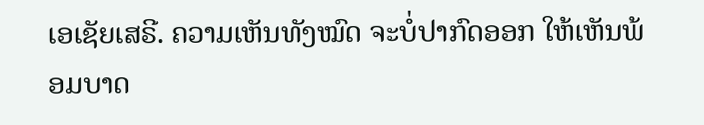ເອເຊັຍເສຣີ. ຄວາມເຫັນທັງໝົດ ຈະບໍ່ປາກົດອອກ ໃຫ້ເຫັນພ້ອມບາດ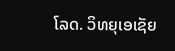ໂລດ. ວິທຍຸເອເຊັຍ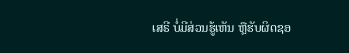ເສຣີ ບໍ່ມີສ່ວນຮູ້ເຫັນ ຫຼືຮັບຜິດຊອ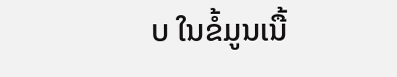ບ ໃນຂໍ້ມູນເນື້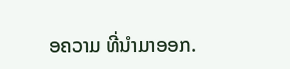ອຄວາມ ທີ່ນໍາມາອອກ.